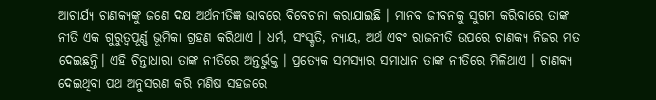ଆଚାର୍ଯ୍ୟ ଚାଣକ୍ୟଙ୍କୁ ଜଣେ ଦକ୍ଷ ଅର୍ଥନୀତିଜ୍ଞ ଭାବରେ ବିବେଚନା କରାଯାଇଛି । ମାନବ ଜୀବନକୁ ସୁଗମ କରିବାରେ ତାଙ୍କ ନୀତି ଏକ ଗୁରୁତ୍ୱପୂର୍ଣ୍ଣ ଭୂମିକା ଗ୍ରହଣ କରିଥାଏ । ଧର୍ମ, ସଂସ୍କୃତି, ନ୍ୟାୟ, ଅର୍ଥ ଏବଂ ରାଜନୀତି ଉପରେ ଚାଣକ୍ୟ ନିଜର ମତ ଦେଇଛନ୍ତି। ଏହି ଚିନ୍ତାଧାରା ତାଙ୍କ ନୀତିରେ ଅନ୍ତର୍ଭୁକ୍ତ । ପ୍ରତ୍ୟେକ ସମସ୍ୟାର ସମାଧାନ ତାଙ୍କ ନୀତିରେ ମିଳିଥାଏ । ଚାଣକ୍ୟ ଦେଇଥିବା ପଥ ଅନୁସରଣ କରି ମଣିଷ ସହଜରେ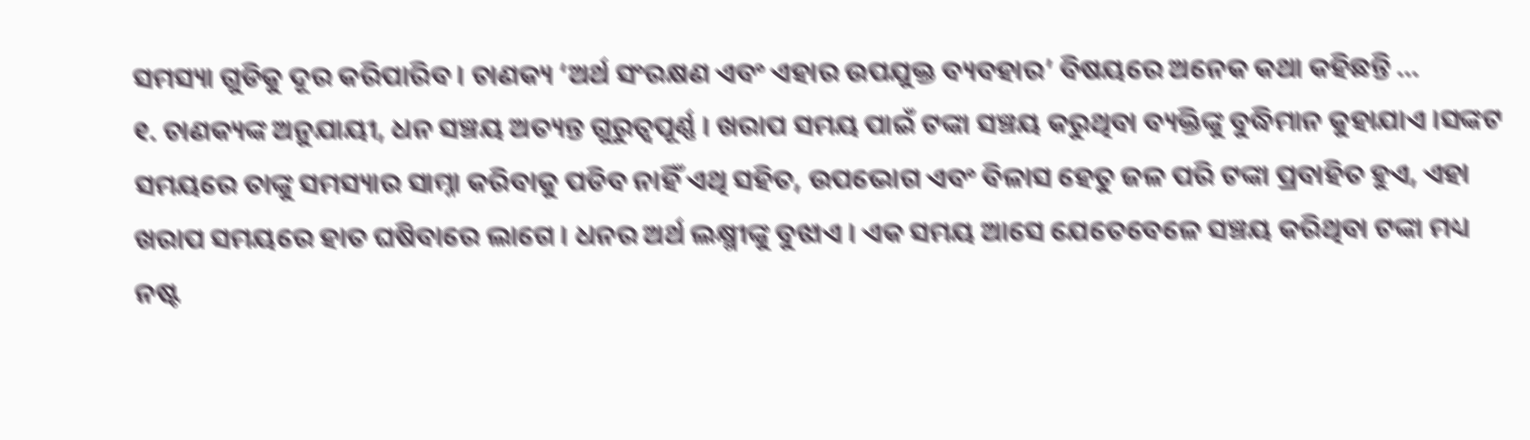ସମସ୍ୟା ଗୁଡିକୁ ଦୂର କରିପାରିବ । ଚାଣକ୍ୟ ‘ଅର୍ଥ ସଂରକ୍ଷଣ ଏବଂ ଏହାର ଉପଯୁକ୍ତ ବ୍ୟବହାର’ ବିଷୟରେ ଅନେକ କଥା କହିଛନ୍ତି …
୧. ଚାଣକ୍ୟଙ୍କ ଅନୁଯାୟୀ, ଧନ ସଞ୍ଚୟ ଅତ୍ୟନ୍ତ ଗୁରୁତ୍ୱପୂର୍ଣ୍ଣ । ଖରାପ ସମୟ ପାଇଁ ଟଙ୍କା ସଞ୍ଚୟ କରୁଥିବା ବ୍ୟକ୍ତିଙ୍କୁ ବୁଦ୍ଧିମାନ କୁହାଯାଏ ।ସଙ୍କଟ ସମୟରେ ତାଙ୍କୁ ସମସ୍ୟାର ସାମ୍ନା କରିବାକୁ ପଡିବ ନାହିଁ ଏଥି ସହିତ, ଉପଭୋଗ ଏବଂ ବିଳାସ ହେତୁ ଜଳ ପରି ଟଙ୍କା ପ୍ରବାହିତ ହୁଏ, ଏହା ଖରାପ ସମୟରେ ହାତ ଘଷିବାରେ ଲାଗେ । ଧନର ଅର୍ଥ ଲକ୍ଷ୍ମୀଙ୍କୁ ବୁଝାଏ । ଏକ ସମୟ ଆସେ ଯେତେବେଳେ ସଞ୍ଚୟ କରିଥିବା ଟଙ୍କା ମଧ୍ୟ ନଷ୍ଟ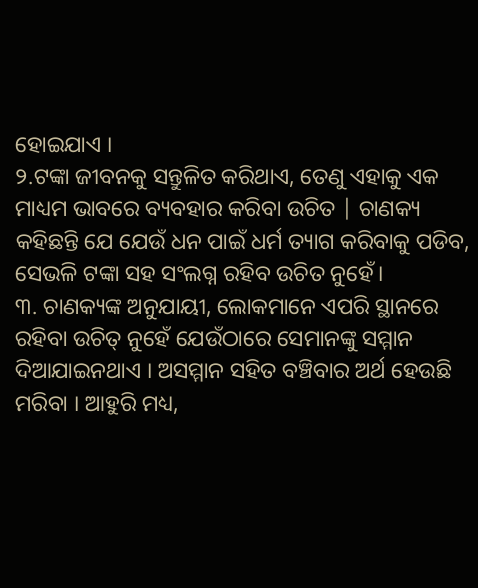ହୋଇଯାଏ ।
୨.ଟଙ୍କା ଜୀବନକୁ ସନ୍ତୁଳିତ କରିଥାଏ, ତେଣୁ ଏହାକୁ ଏକ ମାଧ୍ୟମ ଭାବରେ ବ୍ୟବହାର କରିବା ଉଚିତ | ଚାଣକ୍ୟ କହିଛନ୍ତି ଯେ ଯେଉଁ ଧନ ପାଇଁ ଧର୍ମ ତ୍ୟାଗ କରିବାକୁ ପଡିବ, ସେଭଳି ଟଙ୍କା ସହ ସଂଲଗ୍ନ ରହିବ ଉଚିତ ନୁହେଁ।
୩. ଚାଣକ୍ୟଙ୍କ ଅନୁଯାୟୀ, ଲୋକମାନେ ଏପରି ସ୍ଥାନରେ ରହିବା ଉଚିତ୍ ନୁହେଁ ଯେଉଁଠାରେ ସେମାନଙ୍କୁ ସମ୍ମାନ ଦିଆଯାଇନଥାଏ । ଅସମ୍ମାନ ସହିତ ବଞ୍ଚିବାର ଅର୍ଥ ହେଉଛି ମରିବା । ଆହୁରି ମଧ୍ୟ,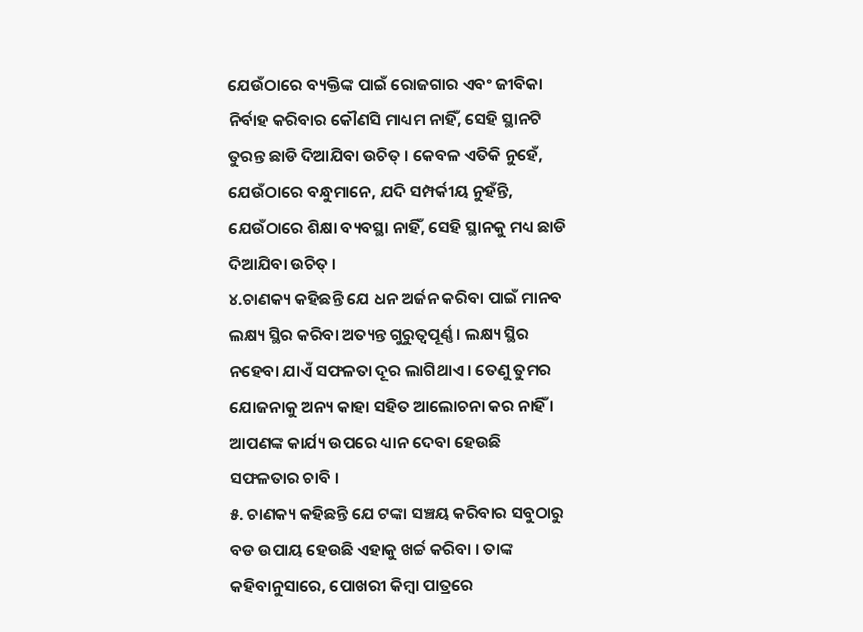ଯେଉଁଠାରେ ବ୍ୟକ୍ତିଙ୍କ ପାଇଁ ରୋଜଗାର ଏବଂ ଜୀବିକା ନିର୍ବାହ କରିବାର କୌଣସି ମାଧ୍ୟମ ନାହିଁ, ସେହି ସ୍ଥାନଟି ତୁରନ୍ତ ଛାଡି ଦିଆଯିବା ଉଚିତ୍ । କେବଳ ଏତିକି ନୁହେଁ, ଯେଉଁଠାରେ ବନ୍ଧୁମାନେ, ଯଦି ସମ୍ପର୍କୀୟ ନୁହଁନ୍ତି, ଯେଉଁଠାରେ ଶିକ୍ଷା ବ୍ୟବସ୍ଥା ନାହିଁ, ସେହି ସ୍ଥାନକୁ ମଧ୍ୟ ଛାଡି ଦିଆଯିବା ଉଚିତ୍ ।
୪.ଚାଣକ୍ୟ କହିଛନ୍ତି ଯେ ଧନ ଅର୍ଜନ କରିବା ପାଇଁ ମାନବ ଲକ୍ଷ୍ୟ ସ୍ଥିର କରିବା ଅତ୍ୟନ୍ତ ଗୁରୁତ୍ୱପୂର୍ଣ୍ଣ । ଲକ୍ଷ୍ୟ ସ୍ଥିର ନହେବା ଯାଏଁ ସଫଳତା ଦୂର ଲାଗିଥାଏ । ତେଣୁ ତୁମର ଯୋଜନାକୁ ଅନ୍ୟ କାହା ସହିତ ଆଲୋଚନା କର ନାହିଁ । ଆପଣଙ୍କ କାର୍ଯ୍ୟ ଉପରେ ଧ୍ୟାନ ଦେବା ହେଉଛି ସଫଳତାର ଚାବି ।
୫. ଚାଣକ୍ୟ କହିଛନ୍ତି ଯେ ଟଙ୍କା ସଞ୍ଚୟ କରିବାର ସବୁଠାରୁ ବଡ ଉପାୟ ହେଉଛି ଏହାକୁ ଖର୍ଚ୍ଚ କରିବା । ତାଙ୍କ କହିବାନୁସାରେ, ପୋଖରୀ କିମ୍ବା ପାତ୍ରରେ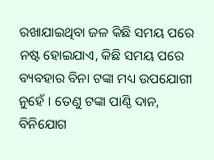ରଖାଯାଇଥିବା ଜଳ କିଛି ସମୟ ପରେ ନଷ୍ଟ ହୋଇଯାଏ, କିଛି ସମୟ ପରେ ବ୍ୟବହାର ବିନା ଟଙ୍କା ମଧ୍ୟ ଉପଯୋଗୀ ନୁହେଁ । ତେଣୁ ଟଙ୍କା ପାଣ୍ଠି ଦାନ, ବିନିଯୋଗ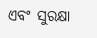ଏବଂ ସୁରକ୍ଷା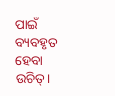ପାଇଁ ବ୍ୟବହୃତ ହେବା ଉଚିତ୍।